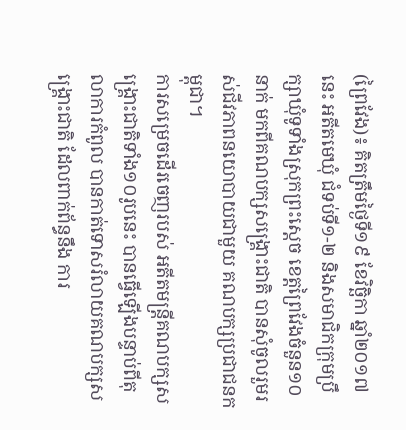(ព្រៃវែង)៖ គិតត្រឹមថ្ងៃទី១៩ ខែវិច្ឆិកា ឆ្នាំ២០១៧នេះ អតីតមេឃុំ ជំទប់ទី១-២ និងសមាជិកក្រុមប្រឹក្សាឃុំទូទាំងស្រុកព្រះស្តេច ខេត្តព្រៃវែងចំនួន១០នាក់ មកពីគណបក្សសង្គ្រោះជាតិ បានសុំចូលរួមរស់ជីវភាពនយោបាយជាមួយ គណបក្សប្រជាជនកម្ពុជា។
ការសម្រេចដើរចេញរបស់ អតីតមន្រ្តីគណបក្សសង្រ្គោះជាតិទាំង១០រូបនេះ បានធ្វើឡើងបន្ទាប់ពីតុលាការកំពូល បានកាត់ទោសរំលាយគណបក្សសង្រ្គោះជាតិ ដែលពាក់ព័ន្ធនឹង ការ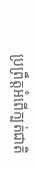ប្រព្រឹត្តអំពើក្បត់ជាតិ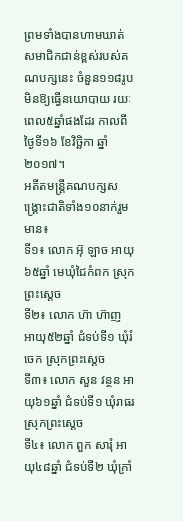ព្រមទាំងបានហាមឃាត់សមាជិកជាន់ខ្ពស់របស់គណបក្សនេះ ចំនួន១១៨រូប មិនឱ្យធ្វើនយោបាយ រយៈពេល៥ឆ្នាំផងដែរ កាលពីថ្ងៃទី១៦ ខែវិច្ឆិកា ឆ្នាំ២០១៧។
អតីតមន្រ្តីគណបក្សសង្គ្រោះជាតិទាំង១០នាក់រួមមាន៖
ទី១៖ លោក អ៊ុ ឡាច អាយុ៦៥ឆ្នាំ មេឃុំជៃកំពក ស្រុកព្រះស្តេច
ទី២៖ លោក ហ៊ា ហ៊ាញ អាយុ៥២ឆ្នាំ ជំទប់ទី១ ឃុំរំចេក ស្រុកព្រះស្តេច
ទី៣៖ លោក សួន វន្ថន អាយុ៦១ឆ្នាំ ជំទប់ទី១ ឃុំរាធរ ស្រុកព្រះស្តេច
ទី៤៖ លោក ពួក សារុំ អាយុ៤៨ឆ្នាំ ជំទប់ទី២ ឃុំក្រាំ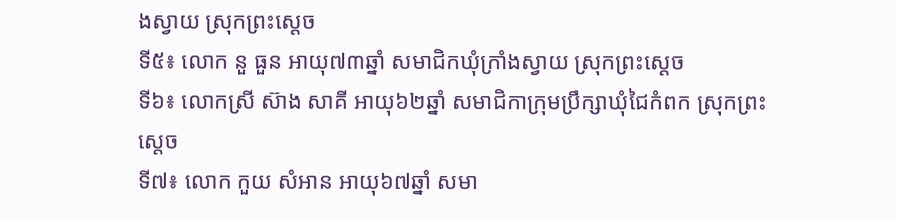ងស្វាយ ស្រុកព្រះស្តេច
ទី៥៖ លោក នួ ធួន អាយុ៧៣ឆ្នាំ សមាជិកឃុំក្រាំងស្វាយ ស្រុកព្រះស្តេច
ទី៦៖ លោកស្រី ស៊ាង សាគី អាយុ៦២ឆ្នាំ សមាជិកាក្រុមប្រឹក្សាឃុំជៃកំពក ស្រុកព្រះស្តេច
ទី៧៖ លោក កួយ សំអាន អាយុ៦៧ឆ្នាំ សមា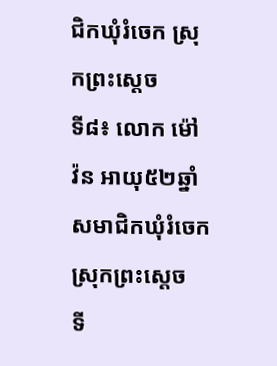ជិកឃុំរំចេក ស្រុកព្រះស្តេច
ទី៨៖ លោក ម៉ៅ វ៉ន អាយុ៥២ឆ្នាំ សមាជិកឃុំរំចេក ស្រុកព្រះស្តេច
ទី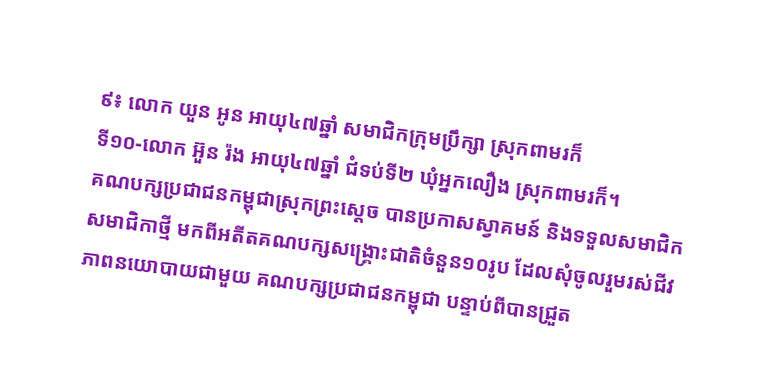៩៖ លោក យួន អូន អាយុ៤៧ឆ្នាំ សមាជិកក្រុមប្រឹក្សា ស្រុកពាមរក៏
ទី១០-លោក អ៊ួន រ៉ង អាយុ៤៧ឆ្នាំ ជំទប់ទី២ ឃុំអ្នកលឿង ស្រុកពាមរក៏។
គណបក្សប្រជាជនកម្ពុជាស្រុកព្រះស្តេច បានប្រកាសស្វាគមន៍ និងទទួលសមាជិកសមាជិកាថ្មី មកពីអតីតគណបក្សសង្គ្រោះជាតិចំនួន១០រូប ដែលសុំចូលរួមរស់ជីវភាពនយោបាយជាមួយ គណបក្សប្រជាជនកម្ពុជា បន្ទាប់ពីបានជ្រួត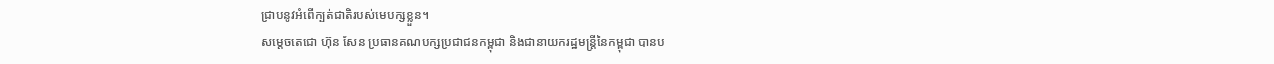ជ្រាបនូវអំពើក្បត់ជាតិរបស់មេបក្សខ្លួន។
សម្តេចតេជោ ហ៊ុន សែន ប្រធានគណបក្សប្រជាជនកម្ពុជា និងជានាយករដ្ឋមន្រ្តីនៃកម្ពុជា បានប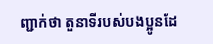ញ្ជាក់ថា តួនាទីរបស់បងប្អូនដែ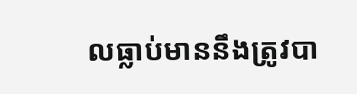លធ្លាប់មាននឹងត្រូវបា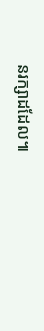នរក្សាដដែល៕